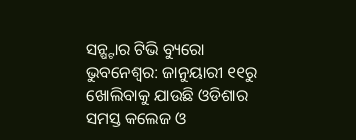ସନ୍ଷ୍ଟାର ଟିଭି ବ୍ୟୁରୋ
ଭୁବନେଶ୍ଵର: ଜାନୁୟାରୀ ୧୧ରୁ ଖୋଲିବାକୁ ଯାଉଛି ଓଡିଶାର ସମସ୍ତ କଲେଜ ଓ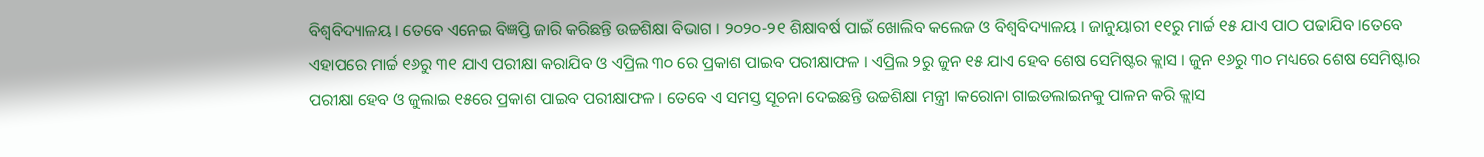ବିଶ୍ଵବିଦ୍ୟାଳୟ । ତେବେ ଏନେଇ ବିଜ୍ଞପ୍ତି ଜାରି କରିଛନ୍ତି ଉଚ୍ଚଶିକ୍ଷା ବିଭାଗ । ୨୦୨୦-୨୧ ଶିକ୍ଷାବର୍ଷ ପାଇଁ ଖୋଲିବ କଲେଜ ଓ ବିଶ୍ଵବିଦ୍ୟାଳୟ । ଜାନୁୟାରୀ ୧୧ରୁ ମାର୍ଚ୍ଚ ୧୫ ଯାଏ ପାଠ ପଢାଯିବ ।ତେବେ ଏହାପରେ ମାର୍ଚ୍ଚ ୧୬ରୁ ୩୧ ଯାଏ ପରୀକ୍ଷା କରାଯିବ ଓ ଏପ୍ରିଲ ୩୦ ରେ ପ୍ରକାଶ ପାଇବ ପରୀକ୍ଷାଫଳ । ଏପ୍ରିଲ ୨ରୁ ଜୁନ ୧୫ ଯାଏ ହେବ ଶେଷ ସେମିଷ୍ଟର କ୍ଲାସ । ଜୁନ ୧୬ରୁ ୩୦ ମଧ୍ୟରେ ଶେଷ ସେମିଷ୍ଟାର ପରୀକ୍ଷା ହେବ ଓ ଜୁଲାଇ ୧୫ରେ ପ୍ରକାଶ ପାଇବ ପରୀକ୍ଷାଫଳ । ତେବେ ଏ ସମସ୍ତ ସୂଚନା ଦେଇଛନ୍ତି ଉଚ୍ଚଶିକ୍ଷା ମନ୍ତ୍ରୀ ।କରୋନା ଗାଇଡଲାଇନକୁ ପାଳନ କରି କ୍ଲାସ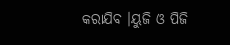କରାଯିବ ।ୟୁଜି ଓ ପିଜି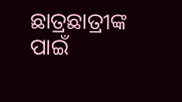ଛାତ୍ରଛାତ୍ରୀଙ୍କ ପାଇଁ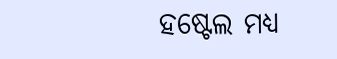ହଷ୍ଟେଲ ମଧ୍ୟ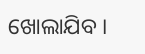ଖୋଲାଯିବ ।